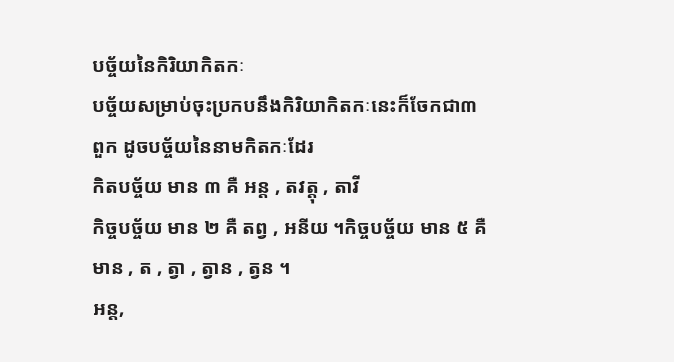បច្ច័យនៃកិរិយាកិតកៈ
បច្ច័យសម្រាប់ចុះប្រកបនឹងកិរិយាកិតកៈនេះក៏ចែកជា៣ពួក ដូចបច្ច័យនៃនាមកិតកៈដែរ
កិតបច្ច័យ មាន ៣ គឺ អន្ត , តវត្តុ , តាវី
កិច្ចបច្ច័យ មាន ២ គឺ តព្វ , អនីយ ។កិច្ចបច្ច័យ មាន ៥ គឺ មាន , ត , ត្វា , ត្វាន , ត្វន ។
អន្ត,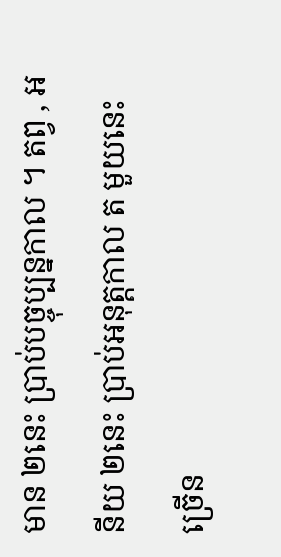មាន ២នេះ ប្រាប់បច្ចុប្បន្នកាល ។ តព្វ , អនីយ ២នេះ ប្រាប់អនុត្តកាល ត មួយនេះ ច្រើន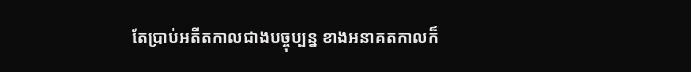តែប្រាប់អតីតកាលជាងបច្ចុប្បន្ន ខាងអនាគតកាលក៏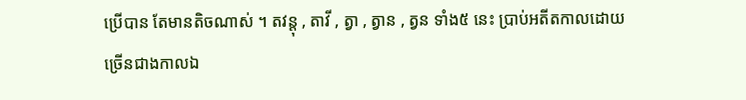ប្រើបាន តែមានតិចណាស់ ។ តវន្តុ , តាវី , ត្វា , ត្វាន , ត្វន ទាំង៥ នេះ ប្រាប់អតីតកាលដោយច្រើនជាងកាលឯ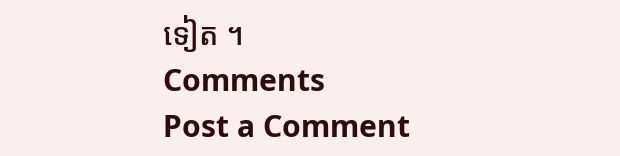ទៀត ។
Comments
Post a Comment